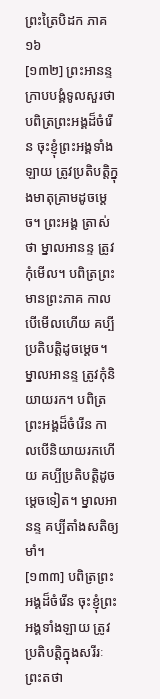ព្រះត្រៃបិដក ភាគ ១៦
[១៣២] ព្រះអានន្ទក្រាបបង្គំទូលសួរថា បពិត្រព្រះអង្គដ៏ចំរើន ចុះខ្ញុំព្រះអង្គទាំងឡាយ ត្រូវប្រតិបត្តិក្នុងមាតុគ្រាមដូចម្តេច។ ព្រះអង្គ ត្រាស់ថា ម្នាលអានន្ទ ត្រូវកុំមើល។ បពិត្រព្រះមានព្រះភាគ កាលបើមើលហើយ គប្បីប្រតិបត្តិដូចម្តេច។ ម្នាលអានន្ទ ត្រូវកុំនិយាយរក។ បពិត្រព្រះអង្គដ៏ចំរើន កាលបើនិយាយរកហើយ គប្បីប្រតិបត្តិដូចម្តេចទៀត។ ម្នាលអានន្ទ គប្បីតាំងសតិឲ្យមាំ។
[១៣៣] បពិត្រព្រះអង្គដ៏ចំរើន ចុះខ្ញុំព្រះអង្គទាំងឡាយ ត្រូវប្រតិបត្តិក្នុងសរីរៈព្រះតថា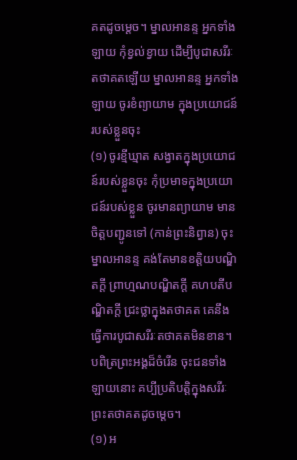គតដូចម្តេច។ ម្នាលអានន្ទ អ្នកទាំងឡាយ កុំខ្វល់ខ្វាយ ដើម្បីបូជាសរីរៈតថាគតឡើយ ម្នាលអានន្ទ អ្នកទាំងឡាយ ចូរខំព្យាយាម ក្នុងប្រយោជន៍របស់ខ្លួនចុះ
(១) ចូរខ្មីឃ្មាត សង្វាតក្នុងប្រយោជន៍របស់ខ្លួនចុះ កុំប្រមាទក្នុងប្រយោជន៍របស់ខ្លួន ចូរមានព្យាយាម មានចិត្តបញ្ជូនទៅ (កាន់ព្រះនិព្វាន) ចុះ ម្នាលអានន្ទ គង់តែមានខត្តិយបណ្ឌិតក្តី ព្រាហ្មណបណ្ឌិតក្តី គហបតីបណ្ឌិតក្តី ជ្រះថ្លាក្នុងតថាគត គេនឹងធ្វើការបូជាសរីរៈតថាគតមិនខាន។ បពិត្រព្រះអង្គដ៏ចំរើន ចុះជនទាំងឡាយនោះ គប្បីប្រតិបត្តិក្នុងសរីរៈព្រះតថាគតដូចម្តេច។
(១) អ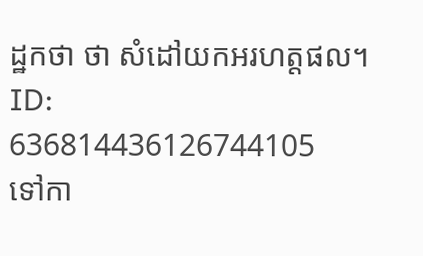ដ្ឋកថា ថា សំដៅយកអរហត្តផល។
ID: 636814436126744105
ទៅកា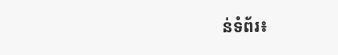ន់ទំព័រ៖